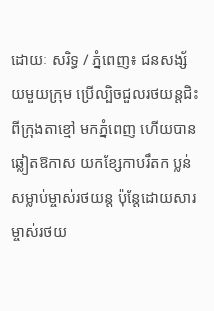ដោយៈ សរិទ្ធ / ភ្នំពេញ៖ ជនសង្ស័យមួយក្រុម ប្រើល្បិចជួលរថយន្តជិះពីក្រុងតាខ្មៅ មកភ្នំពេញ ហើយបានឆ្លៀតឱកាស យកខ្សែកាបរឹតក ប្លន់សម្លាប់ម្ចាស់រថយន្ត ប៉ុន្តែដោយសារម្ចាស់រថយ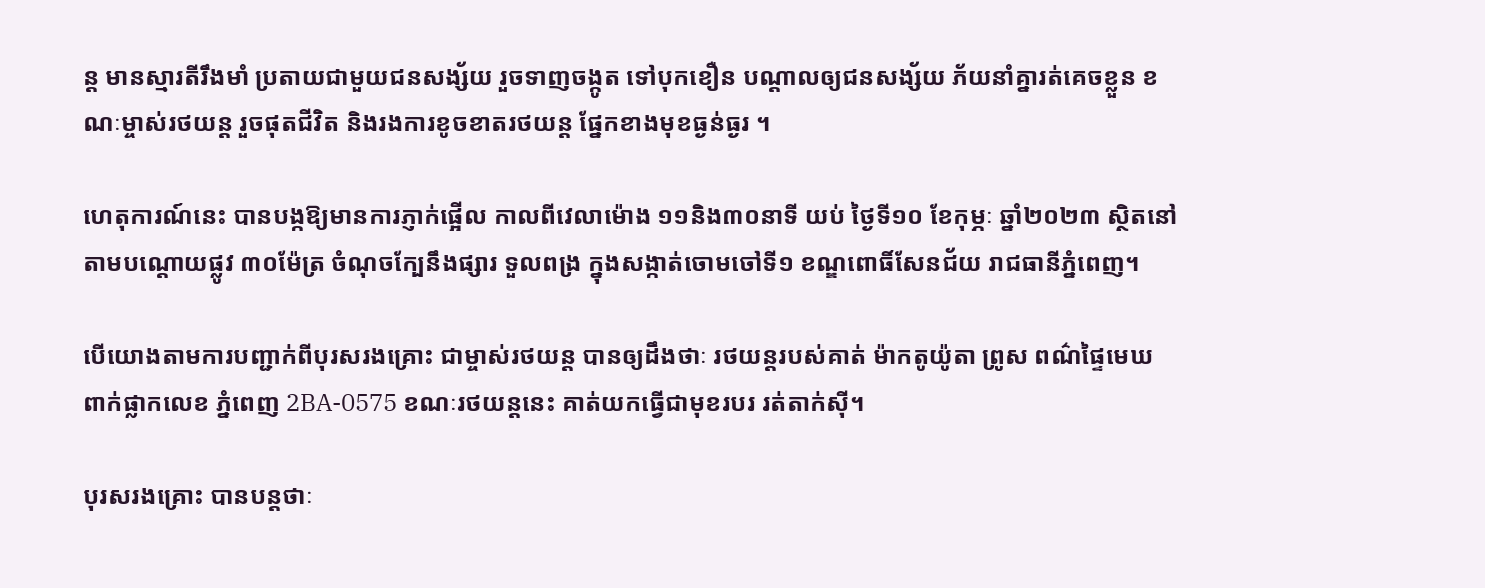ន្ត មានស្មារតីរឹងមាំ ប្រតាយជាមួយជនសង្ស័យ រួចទាញចង្កូត ទៅបុកខឿន បណ្តាលឲ្យជនសង្ស័យ ភ័យនាំគ្នារត់គេចខ្លួន ខណៈម្ចាស់រថយន្ត រួចផុតជីវិត និងរងការខូចខាតរថយន្ត ផ្នែកខាងមុខធ្ងន់ធ្ងរ ។

ហេតុការណ៍នេះ បានបង្កឱ្យមានការភ្ញាក់ផ្អើល កាលពីវេលាម៉ោង ១១និង៣០នាទី យប់ ថ្ងៃទី១០ ខែកុម្ភៈ ឆ្នាំ២០២៣ ស្ថិតនៅតាមបណ្តោយផ្លូវ ៣០ម៉ែត្រ ចំណុចក្បែនឹងផ្សារ ទួលពង្រ ក្នុងសង្កាត់ចោមចៅទី១ ខណ្ឌពោធិ៍សែនជ័យ រាជធានីភ្នំពេញ។

បើយោងតាមការបញ្ជាក់ពីបុរសរងគ្រោះ ជាម្ចាស់រថយន្ត បានឲ្យដឹងថាៈ រថយន្តរបស់គាត់ ម៉ាកតូយ៉ូតា ព្រូស ពណ៌ផ្ទៃមេឃ ពាក់ផ្លាកលេខ ភ្នំពេញ 2BA-0575 ខណៈរថយន្តនេះ គាត់យកធ្វើជាមុខរបរ រត់តាក់ស៊ី។

បុរសរងគ្រោះ បានបន្តថាៈ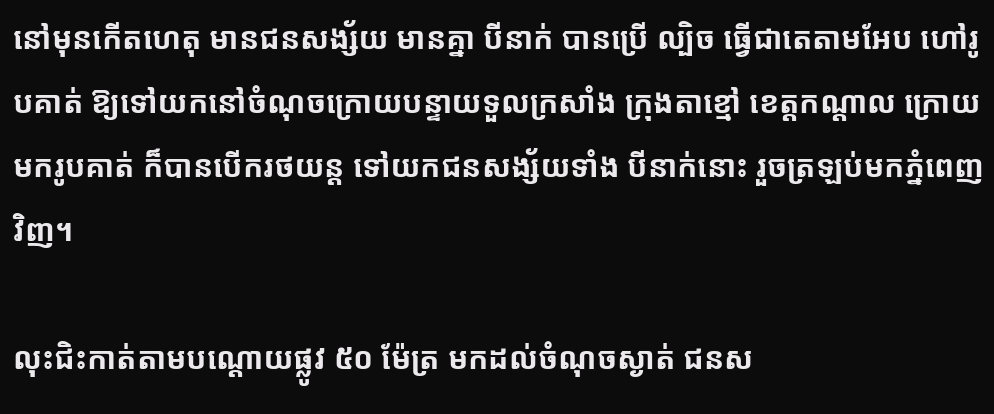នៅមុនកើតហេតុ មានជនសង្ស័យ មានគ្នា បីនាក់ បានប្រើ ល្បិច ធ្វើជាតេតាមអែប ហៅរូបគាត់ ឱ្យទៅយកនៅចំណុចក្រោយបន្ទាយទួលក្រសាំង ក្រុងតាខ្មៅ ខេត្តកណ្តាល ក្រោយមករូបគាត់ ក៏បានបើករថយន្ត ទៅយកជនសង្ស័យទាំង បីនាក់នោះ រួចត្រឡប់មកភ្នំពេញវិញ។

លុះជិះកាត់តាមបណ្តោយផ្លូវ ៥០ ម៉ែត្រ មកដល់ចំណុចស្ងាត់ ជនស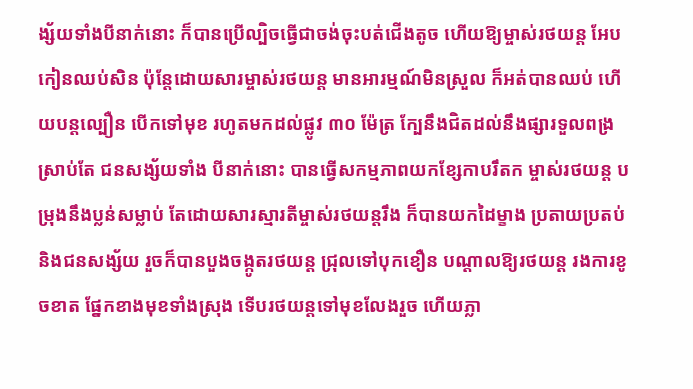ង្ស័យទាំងបីនាក់នោះ ក៏បានប្រើល្បិចធ្វើជាចង់ចុះបត់ជើងតូច ហើយឱ្យម្ចាស់រថយន្ត អែបកៀនឈប់សិន ប៉ុន្តែដោយសារម្ចាស់រថយន្ត មានអារម្មណ៍មិនស្រួល ក៏អត់បានឈប់ ហើយបន្តល្បឿន បើកទៅមុខ រហូតមកដល់ផ្លូវ ៣០ ម៉ែត្រ ក្បែនឹងជិតដល់នឹងផ្សារទួលពង្រ ស្រាប់តែ ជនសង្ស័យទាំង បីនាក់នោះ បានធ្វើសកម្មភាពយកខ្សែកាបរឹតក ម្ចាស់រថយន្ត បម្រុងនឹងប្លន់សម្លាប់ តែដោយសារស្មារតីម្ចាស់រថយន្តរឹង ក៏បានយកដៃម្ខាង ប្រតាយប្រតប់ និងជនសង្ស័យ រួចក៏បានបួងចង្កូតរថយន្ត ជ្រុលទៅបុកខឿន បណ្តាលឱ្យរថយន្ត រងការខូចខាត ផ្នែកខាងមុខទាំងស្រុង ទើបរថយន្តទៅមុខលែងរួច ហើយភ្លា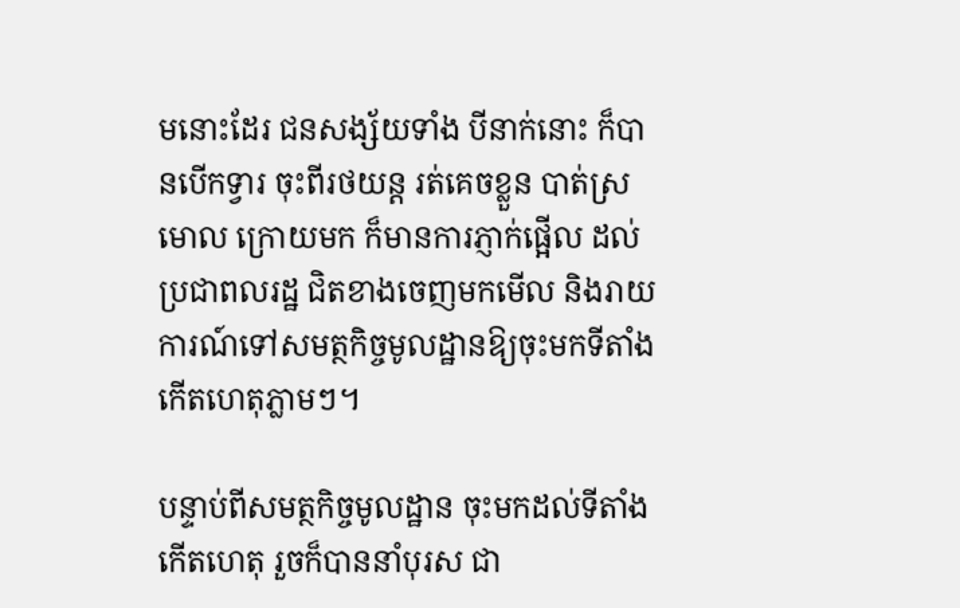មនោះដែរ ជនសង្ស័យទាំង បីនាក់នោះ ក៏បានបើកទ្វារ ចុះពីរថយន្ត រត់គេចខ្លួន បាត់ស្រមោល ក្រោយមក ក៏មានការភ្ញាក់ផ្អើល ដល់ប្រជាពលរដ្ឋ ជិតខាងចេញមកមើល និងរាយការណ៍ទៅសមត្ថកិច្ចមូលដ្ឋានឱ្យចុះមកទីតាំងកើតហេតុភ្លាមៗ។

បន្ទាប់ពីសមត្ថកិច្ចមូលដ្ឋាន ចុះមកដល់ទីតាំងកើតហេតុ រួចក៏បាននាំបុរស ជា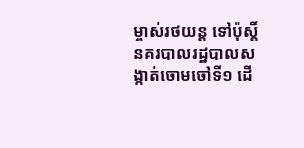ម្ចាស់រថយន្ត ទៅប៉ុស្តិ៍នគរបាលរដ្ឋបាលសង្កាត់ចោមចៅទី១ ដើ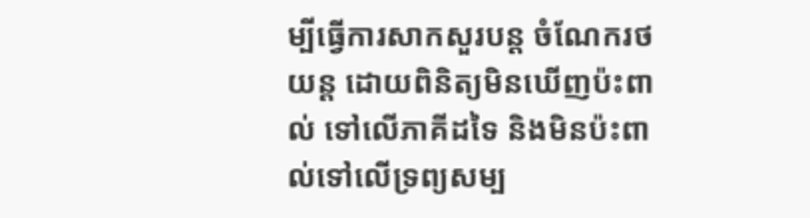ម្បីធ្វើការសាកសួរបន្ត ចំណែករថយន្ត ដោយពិនិត្យមិនឃើញប៉ះពាល់ ទៅលើភាគីដទៃ និងមិនប៉ះពាល់ទៅលើទ្រព្យសម្ប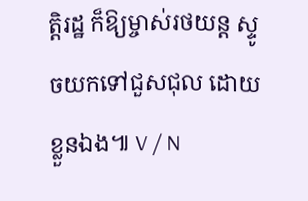ត្តិរដ្ឋ ក៏ឱ្យម្ចាស់រថយន្ត ស្ទូចយកទៅជួសជុល ដោយខ្លួនឯង៕ V / N